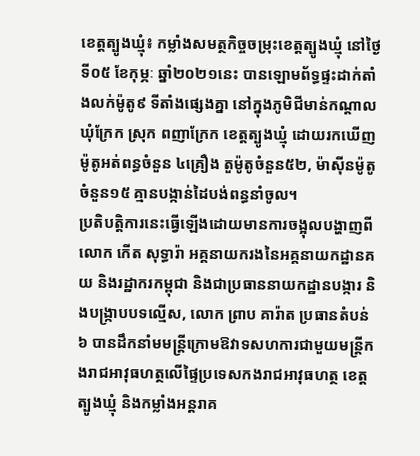ខេត្ដត្បូងឃ្មុំ៖ កម្លាំងសមត្ថកិច្ចចម្រុះខេត្តត្បូងឃ្មុំ នៅថ្ងៃទី០៥ ខែកុម្ភៈ ឆ្នាំ២០២១នេះ បានឡោមព័ទ្ធផ្ទះដាក់តាំងលក់ម៉ូតូ៩ ទីតាំងផ្សេងគ្នា នៅក្នុងភូមិជីមាន់កណ្តាល ឃុំក្រែក ស្រុក ពញាក្រែក ខេត្តត្បូងឃ្មុំ ដោយរកឃើញម៉ូតូអត់ពន្ធចំនួន ៤គ្រឿង តួម៉ូតូចំនួន៥២, ម៉ាសុីនម៉ូតូ ចំនួន១៥ គ្មានបង្កាន់ដៃបង់ពន្ធនាំចូល។
ប្រតិបត្តិការនេះធ្វើឡើងដោយមានការចង្អុលបង្ហាញពី លោក កើត សុទ្ធារ៉ា អគ្គនាយករងនៃអគ្គនាយកដ្ឋានគយ និងរដ្ឋាករកម្ពុជា និងជាប្រធាននាយកដ្ឋានបង្ការ និងបង្ក្រាបបទល្មើស, លោក ព្រាប គារ៉ាត ប្រធានតំបន់៦ បានដឹកនាំមមន្រ្តីក្រោមឱវាទសហការជាមួយមន្ត្រីកងរាជអាវុធហត្ថលើផ្ទៃប្រទេសកងរាជអាវុធហត្ថ ខេត្តត្បូងឃ្មុំ និងកម្លាំងអន្តរាគ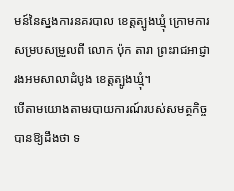មន៍នៃស្នងការនគរបាល ខេត្តត្បូងឃ្មុំ ក្រោមការសម្របសម្រួលពី លោក ប៉ុក តារា ព្រះរាជអាជ្ញារងអមសាលាដំបូង ខេត្តត្បូងឃ្មុំ។
បើតាមយោងតាមរបាយការណ៍របស់សមត្ថកិច្ច បានឱ្យដឹងថា ទ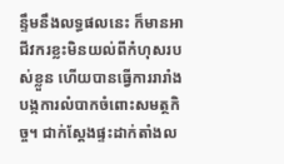ន្ទឹមនឹងលទ្ធផលនេះ ក៏មានអាជីវករខ្លះមិនយល់ពីកំហុសរបស់ខ្លួន ហើយបានធ្វើការរារាំងបង្កការលំបាកចំពោះសមត្ថកិច្ច។ ជាក់ស្តែងផ្ទះដាក់តាំងល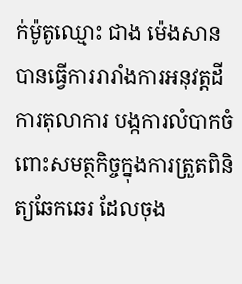ក់ម៉ូតូឈ្មោះ ជាង ម៉េងសាន បានធ្វើការរារាំងការអនុវត្តដីការតុលាការ បង្កការលំបាកចំពោះសមត្ថកិច្ចក្នុងការត្រួតពិនិត្យឆែកឆេរ ដែលចុង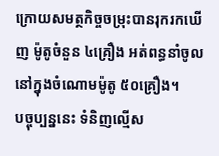ក្រោយសមត្ថកិច្ចចម្រុះបានរុករកឃើញ ម៉ូតូចំនួន ៤គ្រឿង អត់ពន្ធនាំចូល នៅក្នុងចំណោមម៉ូតូ ៥០គ្រឿង។
បច្ចុប្បន្ននេះ ទំនិញល្មើស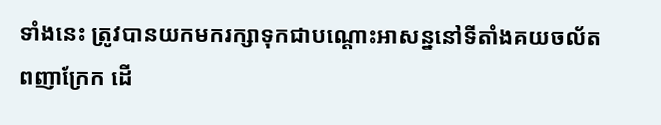ទាំងនេះ ត្រូវបានយកមករក្សាទុកជាបណ្តោះអាសន្ននៅទីតាំងគយចល័តពញាក្រែក ដើ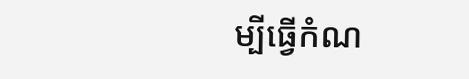ម្បីធ្វើកំណ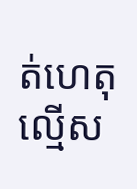ត់ហេតុល្មើស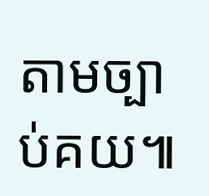តាមច្បាប់គយ៕